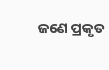ଜଣେ ପ୍ରକୃତ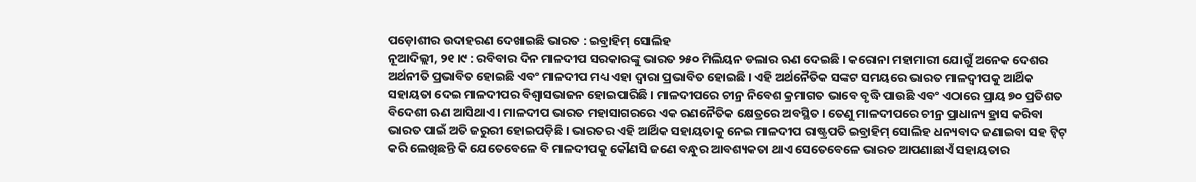ପଡ଼ୋଶୀର ଉଦାହରଣ ଦେଖାଇଛି ଭାରତ : ଇବ୍ରାହିମ୍ ସୋଲିହ
ନୂଆଦିଲ୍ଲୀ, ୨୧ ।୯ : ରବିବାର ଦିନ ମାଳଦୀପ ସରକାରଙ୍କୁ ଭାରତ ୨୫୦ ମିଲିୟନ ଡଲାର ଋଣ ଦେଇଛି । କରୋନା ମହାମାରୀ ଯୋଗୁଁ ଅନେକ ଦେଶର ଅର୍ଥନୀତି ପ୍ରଭାବିତ ହୋଇଛି ଏବଂ ମାଳଦୀପ ମଧ୍ୟ ଏହା ଦ୍ୱାରା ପ୍ରଭାବିତ ହୋଇଛି । ଏହି ଅର୍ଥନୈତିକ ସଙ୍କଟ ସମୟରେ ଭାରତ ମାଳଦ୍ୱୀପକୁ ଆର୍ଥିକ ସହାୟତା ଦେଇ ମାଳଦୀପର ବିଶ୍ୱାସଭାଜନ ହୋଇପାରିଛି । ମାଳଦୀପରେ ଚୀନ୍ର ନିବେଶ କ୍ରମାଗତ ଭାବେ ବୃଦ୍ଧି ପାଉଛି ଏବଂ ଏଠାରେ ପ୍ରାୟ ୭୦ ପ୍ରତିଶତ ବିଦେଶୀ ଋଣ ଆସିଥାଏ । ମାଳଦୀପ ଭାରତ ମହାସାଗରରେ ଏକ ରଣନୈତିକ କ୍ଷେତ୍ରରେ ଅବସ୍ଥିତ । ତେଣୁ ମାଳଦୀପରେ ଚୀନ୍ର ପ୍ରାଧାନ୍ୟ ହ୍ରାସ କରିବା ଭାରତ ପାଇଁ ଅତି ଜରୁରୀ ହୋଇପଡ଼ିଛି । ଭାରତର ଏହି ଆର୍ଥିକ ସହାୟତାକୁ ନେଇ ମାଳଦୀପ ରାଷ୍ଟ୍ରପତି ଇବ୍ରାହିମ୍ ସୋଲିହ ଧନ୍ୟବାଦ ଜଣାଇବା ସହ ଟ୍ୱିଟ୍ କରି ଲେଖିଛନ୍ତି କି ଯେତେବେଳେ ବି ମାଳଦୀପକୁ କୌଣସି ଜଣେ ବନ୍ଧୁର ଆବଶ୍ୟକତା ଥାଏ ସେତେବେଳେ ଭାରତ ଆପଣାଛାଏଁ ସହାୟତାର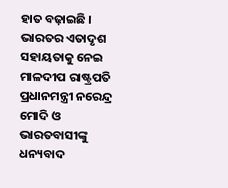ହାତ ବଢ଼ାଇଛି । ଭାରତର ଏତାଦୃଶ ସହାୟତାକୁ ନେଇ ମାଳଦୀପ ରାଷ୍ଟ୍ରପତି ପ୍ରଧାନମନ୍ତ୍ରୀ ନରେନ୍ଦ୍ର ମୋଦି ଓ ଭାରତବାସୀଙ୍କୁ ଧନ୍ୟବାଦ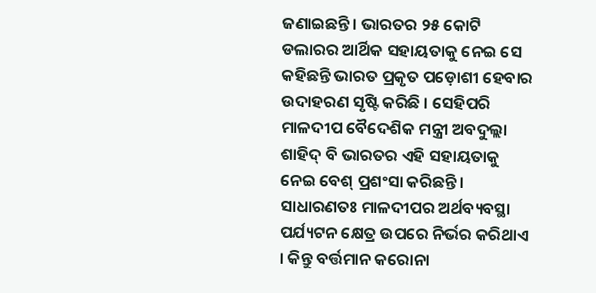ଜଣାଇଛନ୍ତି । ଭାରତର ୨୫ କୋଟି ଡଲାରର ଆର୍ଥିକ ସହାୟତାକୁ ନେଇ ସେ କହିଛନ୍ତି ଭାରତ ପ୍ରକୃତ ପଡ଼ୋଶୀ ହେବାର ଉଦାହରଣ ସୃଷ୍ଟି କରିଛି । ସେହିପରି ମାଳଦୀପ ବୈଦେଶିକ ମନ୍ତ୍ରୀ ଅବଦୁଲ୍ଲା ଶାହିଦ୍ ବି ଭାରତର ଏହି ସହାୟତାକୁ ନେଇ ବେଶ୍ ପ୍ରଶଂସା କରିଛନ୍ତି । ସାଧାରଣତଃ ମାଳଦୀପର ଅର୍ଥବ୍ୟବସ୍ଥା ପର୍ଯ୍ୟଟନ କ୍ଷେତ୍ର ଉପରେ ନିର୍ଭର କରିଥାଏ । କିନ୍ତୁ ବର୍ତ୍ତମାନ କରୋନା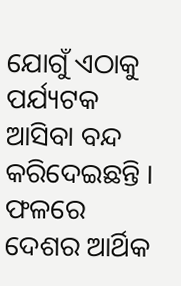ଯୋଗୁଁ ଏଠାକୁ ପର୍ଯ୍ୟଟକ ଆସିବା ବନ୍ଦ କରିଦେଇଛନ୍ତି । ଫଳରେ ଦେଶର ଆର୍ଥିକ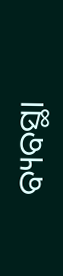ବ୍ୟବସ୍ଥା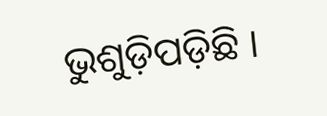ଭୁଶୁଡ଼ିପଡ଼ିଛି ।